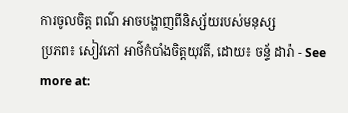ការចូលចិត្ត ពណ៌ អាចបង្ហាញពីនិស្ស័យរបស់មនុស្ស
ប្រភព៖ សៀវភៅ អាថ៌កំបាំងចិត្តយុវតី, ដោយ៖ ចន្ទ័ ដារ៉ា - See more at: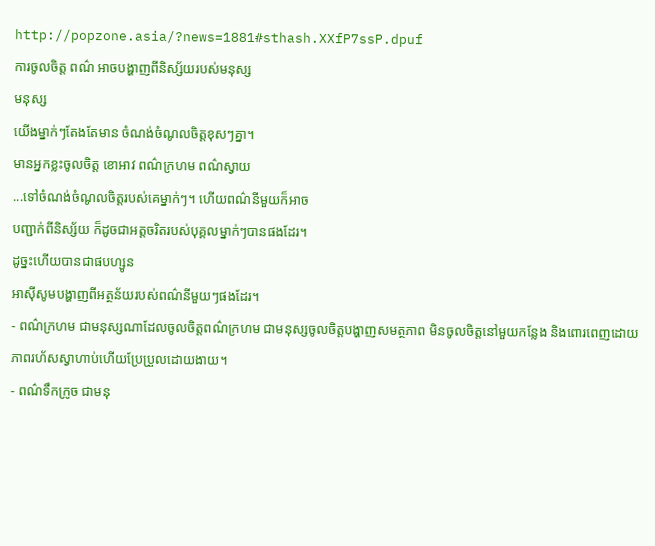http://popzone.asia/?news=1881#sthash.XXfP7ssP.dpuf
ការចូលចិត្ត ពណ៌ អាចបង្ហាញពីនិស្ស័យរបស់មនុស្ស
មនុស្ស
យើងម្នាក់ៗតែងតែមាន ចំណង់ចំណូលចិត្តខុសៗគ្នា។
មានអ្នកខ្លះចូលចិត្ត ខោអាវ ពណ៌ក្រហម ពណ៌ស្វាយ
...ទៅចំណង់ចំណូលចិត្តរបស់គេម្នាក់ៗ។ ហើយពណ៌នីមួយក៏អាច
បញ្ជាក់ពីនិស្ស័យ ក៏ដូចជាអត្តចរិតរបស់បុគ្គលម្នាក់ៗបានផងដែរ។
ដូច្នះហើយបានជាផបហ្សូន
អាស៊ីសូមបង្ហាញពីអត្ថន័យរបស់ពណ៌នីមួយៗផងដែរ។
- ពណ៌ក្រហម ជាមនុស្សណាដែលចូលចិត្តពណ៌ក្រហម ជាមនុស្សចូលចិត្តបង្ហាញសមត្ថភាព មិនចូលចិត្តនៅមួយកន្លែង និងពោរពេញដោយភាពរហ័សស្វាហាប់ហើយប្រែប្រួលដោយងាយ។
- ពណ៌ទឹកក្រូច ជាមនុ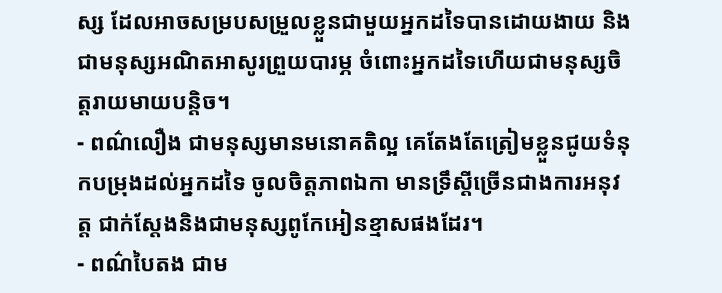ស្ស ដែលអាចសម្របសម្រួលខ្លួនជាមួយអ្នកដទៃបានដោយងាយ និងជាមនុស្សអណិតអាសូរព្រួយបារម្ភ ចំពោះអ្នកដទៃហើយជាមនុស្សចិត្តរាយមាយបន្តិច។
- ពណ៌លឿង ជាមនុស្សមានមនោគតិល្អ គេតែងតែត្រៀមខ្លួនជូយទំនុកបម្រុងដល់អ្នកដទៃ ចូលចិត្តភាពឯកា មានទ្រឹស្តីច្រើនជាងការអនុវត្ត ជាក់ស្តែងនិងជាមនុស្សពូកែអៀនខ្មាសផងដែរ។
- ពណ៌បៃតង ជាម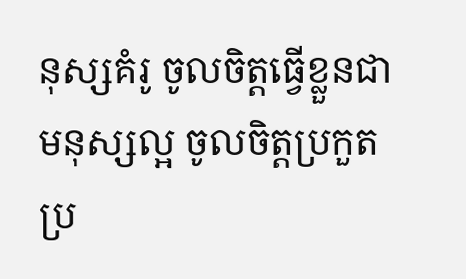នុស្សគំរូ ចូលចិត្តធ្វើខ្លួនជាមនុស្សល្អ ចូលចិត្តប្រកួតប្រ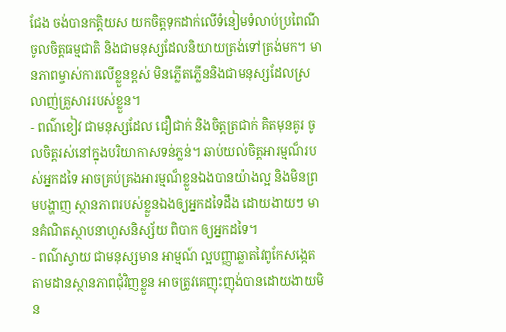ជែង ចង់បានកត្តិយស យកចិត្តទុកដាក់លើទំនៀមទំលាប់ប្រពៃណី ចូលចិត្តធម្មជាតិ និងជាមនុស្សដែលនិយាយត្រង់ទៅត្រង់មក។ មានភាពម្ចាស់ការលើខ្លួនខ្ពស់ មិនភ្លើតភ្លើននិងជាមនុស្សដែលស្រលាញ់គ្រួសាររបស់ខ្លួន។
- ពណ៌ខៀវ ជាមនុស្សដែល ជឿជាក់ និងចិត្តត្រជាក់ គិតមុនគូរ ចូលចិត្តរស់នៅក្នុងបរិយាកាសទន់ភ្លន់។ ឆាប់យល់ចិត្តអារម្មណ៏របស់អ្នកដទៃ អាចគ្រប់គ្រងអារម្មណ៏ខ្លួនឯងបានយ៉ាងល្អ និងមិនព្រមបង្ហាញ ស្ថានភាពរបស់ខ្លួនឯងឲ្យអ្នកដទៃដឹង ដោយងាយៗ មានគំណិតស្ថាបនាហួសនិស្ស័យ ពិបាក ឲ្យអ្នកដទៃ។
- ពណ៌ស្វាយ ជាមនុស្សមាន អាម្មណ៍ ល្អបញ្ញាឆ្លាតវៃពូកែសង្កេតតាមដានស្ថានភាពជុំវិញខ្លួន អាចត្រូវគេញុះញុង់បានដោយងាយមិន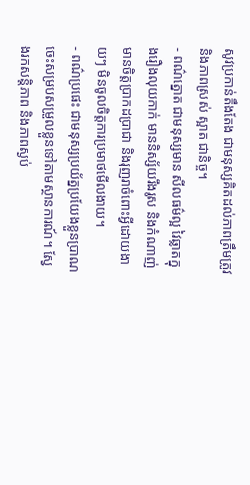សូវប្រកាន់តឹងតែង ជាមនុស្សគិតដល់ភាពត្រឹមត្រូវ និងភាពស្រស់ ស្អាត ជានិច្ច។
- ពណ៌ត្នោត ជាមនុស្សមាន សីលធម៌ល្អ វៃឆ្លាតក្នុងរឿងលុយកាក់ មាននិស្ស័យរឹងរូស និងកំណាញ់ មានចិត្តប្រាកដប្រាជា និងរុញរាចំពោះអ្វីដោយងាយៗ មិនចូលចិត្តការប្រមាថមើលងាយ។
- ពណ៌ប្រផេះ ជាមនុស្សប្រយ័ត្នប្រយែងខ្លួនប្រាណ ចេះសម្របសម្រួលខ្លួនទៅតាមស្ថានការណ៍។ ស្វែងរកសន្តិភាព និងភាពស្ងប់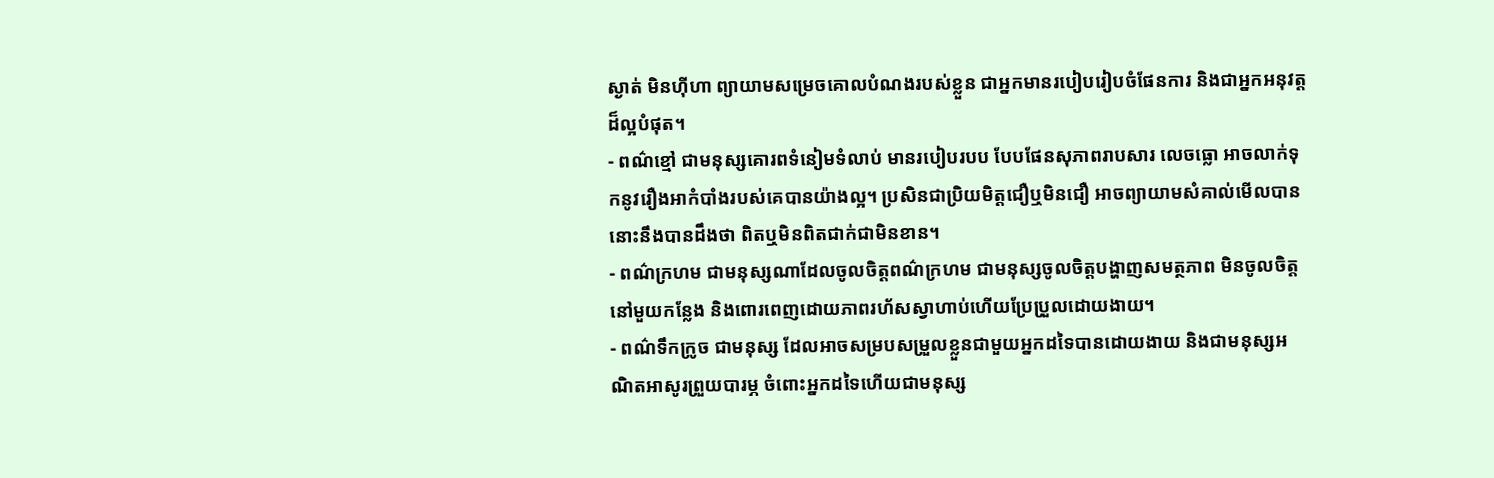ស្ងាត់ មិនហ៊ីហា ព្យាយាមសម្រេចគោលបំណងរបស់ខ្លួន ជាអ្នកមានរបៀបរៀបចំផែនការ និងជាអ្នកអនុវត្តដ៏ល្អបំផុត។
- ពណ៌ខ្មៅ ជាមនុស្សគោរពទំនៀមទំលាប់ មានរបៀបរបប បែបផែនសុភាពរាបសារ លេចធ្លោ អាចលាក់ទុកនូវរឿងអាកំបាំងរបស់គេបានយ៉ាងល្អ។ ប្រសិនជាប្រិយមិត្តជឿឬមិនជឿ អាចព្យាយាមសំគាល់មើលបាន នោះនឹងបានដឹងថា ពិតឬមិនពិតជាក់ជាមិនខាន។
- ពណ៌ក្រហម ជាមនុស្សណាដែលចូលចិត្តពណ៌ក្រហម ជាមនុស្សចូលចិត្តបង្ហាញសមត្ថភាព មិនចូលចិត្តនៅមួយកន្លែង និងពោរពេញដោយភាពរហ័សស្វាហាប់ហើយប្រែប្រួលដោយងាយ។
- ពណ៌ទឹកក្រូច ជាមនុស្ស ដែលអាចសម្របសម្រួលខ្លួនជាមួយអ្នកដទៃបានដោយងាយ និងជាមនុស្សអណិតអាសូរព្រួយបារម្ភ ចំពោះអ្នកដទៃហើយជាមនុស្ស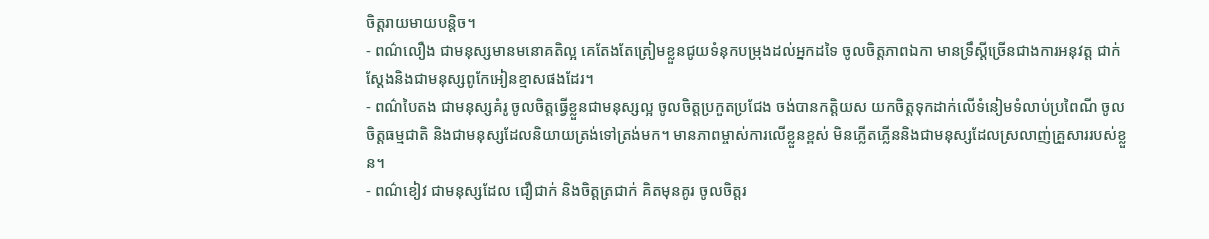ចិត្តរាយមាយបន្តិច។
- ពណ៌លឿង ជាមនុស្សមានមនោគតិល្អ គេតែងតែត្រៀមខ្លួនជូយទំនុកបម្រុងដល់អ្នកដទៃ ចូលចិត្តភាពឯកា មានទ្រឹស្តីច្រើនជាងការអនុវត្ត ជាក់ស្តែងនិងជាមនុស្សពូកែអៀនខ្មាសផងដែរ។
- ពណ៌បៃតង ជាមនុស្សគំរូ ចូលចិត្តធ្វើខ្លួនជាមនុស្សល្អ ចូលចិត្តប្រកួតប្រជែង ចង់បានកត្តិយស យកចិត្តទុកដាក់លើទំនៀមទំលាប់ប្រពៃណី ចូលចិត្តធម្មជាតិ និងជាមនុស្សដែលនិយាយត្រង់ទៅត្រង់មក។ មានភាពម្ចាស់ការលើខ្លួនខ្ពស់ មិនភ្លើតភ្លើននិងជាមនុស្សដែលស្រលាញ់គ្រួសាររបស់ខ្លួន។
- ពណ៌ខៀវ ជាមនុស្សដែល ជឿជាក់ និងចិត្តត្រជាក់ គិតមុនគូរ ចូលចិត្តរ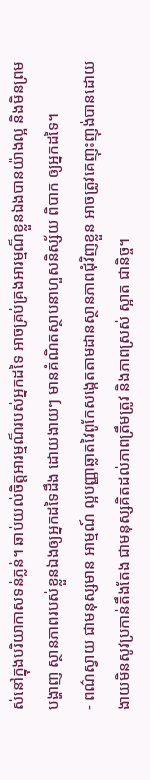ស់នៅក្នុងបរិយាកាសទន់ភ្លន់។ ឆាប់យល់ចិត្តអារម្មណ៏របស់អ្នកដទៃ អាចគ្រប់គ្រងអារម្មណ៏ខ្លួនឯងបានយ៉ាងល្អ និងមិនព្រមបង្ហាញ ស្ថានភាពរបស់ខ្លួនឯងឲ្យអ្នកដទៃដឹង ដោយងាយៗ មានគំណិតស្ថាបនាហួសនិស្ស័យ ពិបាក ឲ្យអ្នកដទៃ។
- ពណ៌ស្វាយ ជាមនុស្សមាន អាម្មណ៍ ល្អបញ្ញាឆ្លាតវៃពូកែសង្កេតតាមដានស្ថានភាពជុំវិញខ្លួន អាចត្រូវគេញុះញុង់បានដោយងាយមិនសូវប្រកាន់តឹងតែង ជាមនុស្សគិតដល់ភាពត្រឹមត្រូវ និងភាពស្រស់ ស្អាត ជានិច្ច។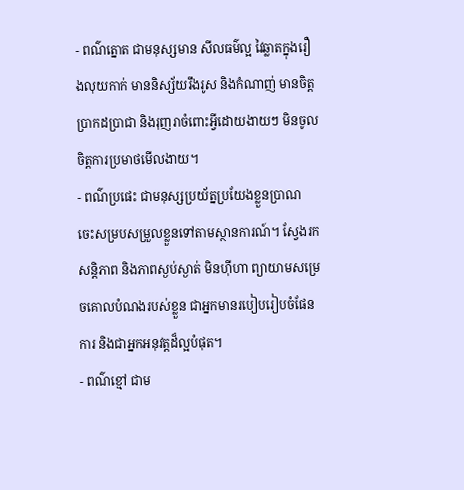- ពណ៌ត្នោត ជាមនុស្សមាន សីលធម៌ល្អ វៃឆ្លាតក្នុងរឿងលុយកាក់ មាននិស្ស័យរឹងរូស និងកំណាញ់ មានចិត្តប្រាកដប្រាជា និងរុញរាចំពោះអ្វីដោយងាយៗ មិនចូលចិត្តការប្រមាថមើលងាយ។
- ពណ៌ប្រផេះ ជាមនុស្សប្រយ័ត្នប្រយែងខ្លួនប្រាណ ចេះសម្របសម្រួលខ្លួនទៅតាមស្ថានការណ៍។ ស្វែងរកសន្តិភាព និងភាពស្ងប់ស្ងាត់ មិនហ៊ីហា ព្យាយាមសម្រេចគោលបំណងរបស់ខ្លួន ជាអ្នកមានរបៀបរៀបចំផែនការ និងជាអ្នកអនុវត្តដ៏ល្អបំផុត។
- ពណ៌ខ្មៅ ជាម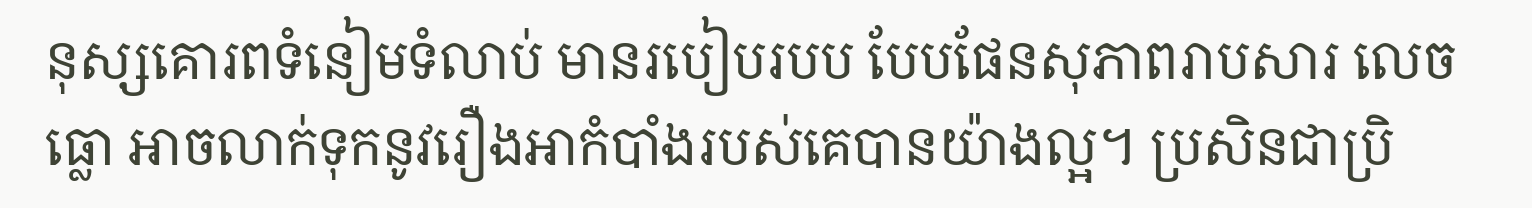នុស្សគោរពទំនៀមទំលាប់ មានរបៀបរបប បែបផែនសុភាពរាបសារ លេចធ្លោ អាចលាក់ទុកនូវរឿងអាកំបាំងរបស់គេបានយ៉ាងល្អ។ ប្រសិនជាប្រិ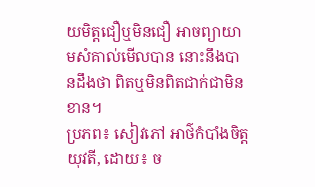យមិត្តជឿឬមិនជឿ អាចព្យាយាមសំគាល់មើលបាន នោះនឹងបានដឹងថា ពិតឬមិនពិតជាក់ជាមិនខាន។
ប្រភព៖ សៀវភៅ អាថ៌កំបាំងចិត្តយុវតី, ដោយ៖ ច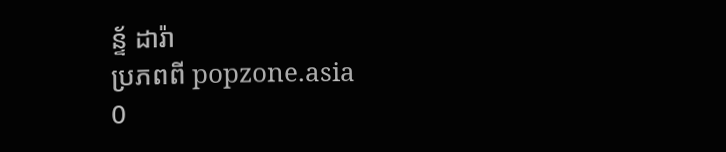ន្ទ័ ដារ៉ា
ប្រភពពី popzone.asia
0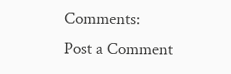Comments:
Post a Comment